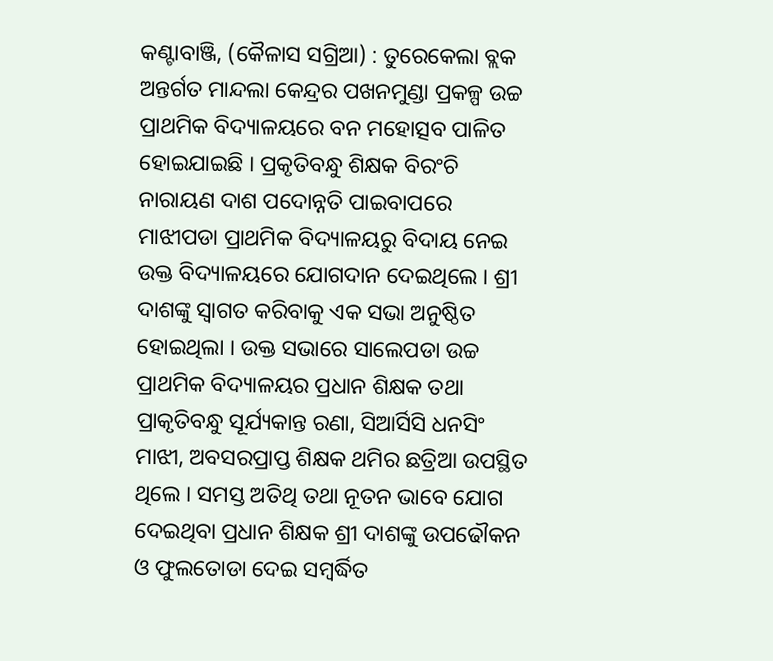କଣ୍ଟାବାଞ୍ଜି, (କୈଳାସ ସଗ୍ରିଆ) : ତୁରେକେଲା ବ୍ଲକ ଅନ୍ତର୍ଗତ ମାନ୍ଦଲା କେନ୍ଦ୍ରର ପଖନମୁଣ୍ଡା ପ୍ରକଳ୍ପ ଉଚ୍ଚ ପ୍ରାଥମିକ ବିଦ୍ୟାଳୟରେ ବନ ମହୋତ୍ସବ ପାଳିତ ହୋଇଯାଇଛି । ପ୍ରକୃତିବନ୍ଧୁ ଶିକ୍ଷକ ବିରଂଚି ନାରାୟଣ ଦାଶ ପଦୋନ୍ନତି ପାଇବାପରେ ମାଝୀପଡା ପ୍ରାଥମିକ ବିଦ୍ୟାଳୟରୁ ବିଦାୟ ନେଇ ଉକ୍ତ ବିଦ୍ୟାଳୟରେ ଯୋଗଦାନ ଦେଇଥିଲେ । ଶ୍ରୀ ଦାଶଙ୍କୁ ସ୍ୱାଗତ କରିବାକୁ ଏକ ସଭା ଅନୁଷ୍ଠିତ ହୋଇଥିଲା । ଉକ୍ତ ସଭାରେ ସାଲେପଡା ଉଚ୍ଚ ପ୍ରାଥମିକ ବିଦ୍ୟାଳୟର ପ୍ରଧାନ ଶିକ୍ଷକ ତଥା ପ୍ରାକୃତିବନ୍ଧୁ ସୂର୍ଯ୍ୟକାନ୍ତ ରଣା, ସିଆର୍ସିସି ଧନସିଂ ମାଝୀ, ଅବସରପ୍ରାପ୍ତ ଶିକ୍ଷକ ଥମିର ଛତ୍ରିଆ ଉପସ୍ଥିତ ଥିଲେ । ସମସ୍ତ ଅତିଥି ତଥା ନୂତନ ଭାବେ ଯୋଗ ଦେଇଥିବା ପ୍ରଧାନ ଶିକ୍ଷକ ଶ୍ରୀ ଦାଶଙ୍କୁ ଉପଢୌକନ ଓ ଫୁଲତୋଡା ଦେଇ ସମ୍ବର୍ଦ୍ଧିତ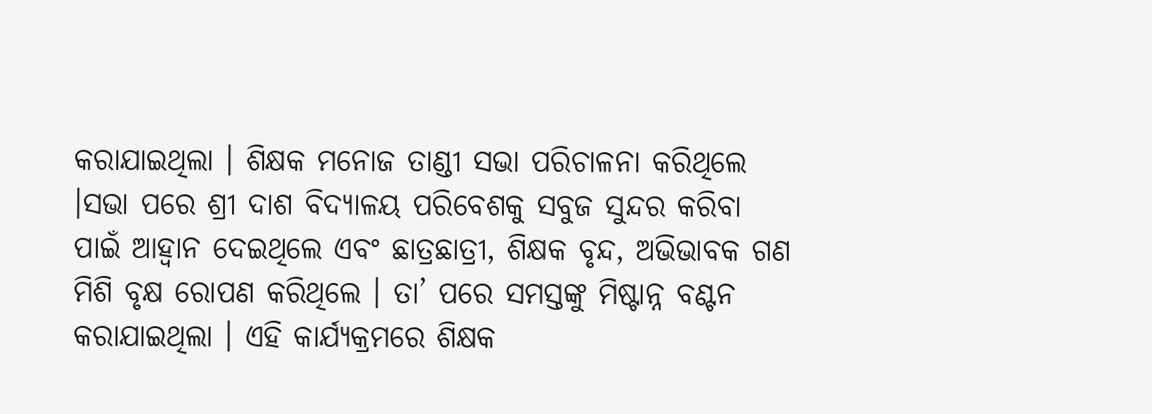କରାଯାଇଥିଲା । ଶିକ୍ଷକ ମନୋଜ ତାଣ୍ଡୀ ସଭା ପରିଚାଳନା କରିଥିଲେ ।ସଭା ପରେ ଶ୍ରୀ ଦାଶ ବିଦ୍ୟାଳୟ ପରିବେଶକୁ ସବୁଜ ସୁନ୍ଦର କରିବା ପାଇଁ ଆହ୍ୱାନ ଦେଇଥିଲେ ଏବଂ ଛାତ୍ରଛାତ୍ରୀ, ଶିକ୍ଷକ ବୃନ୍ଦ, ଅଭିଭାବକ ଗଣ ମିଶି ବୃକ୍ଷ ରୋପଣ କରିଥିଲେ । ତା’ ପରେ ସମସ୍ତଙ୍କୁ ମିଷ୍ଟାନ୍ନ ବଣ୍ଟନ କରାଯାଇଥିଲା । ଏହି କାର୍ଯ୍ୟକ୍ରମରେ ଶିକ୍ଷକ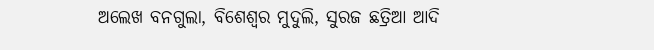ଅଲେଖ ବନଗୁଲା, ବିଶେଶ୍ୱର ମୁଦୁଲି, ସୁରଜ ଛତ୍ରିଆ ଆଦି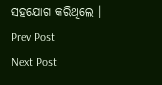ସହଯୋଗ କରିଥିଲେ ।
Prev Post
Next Post